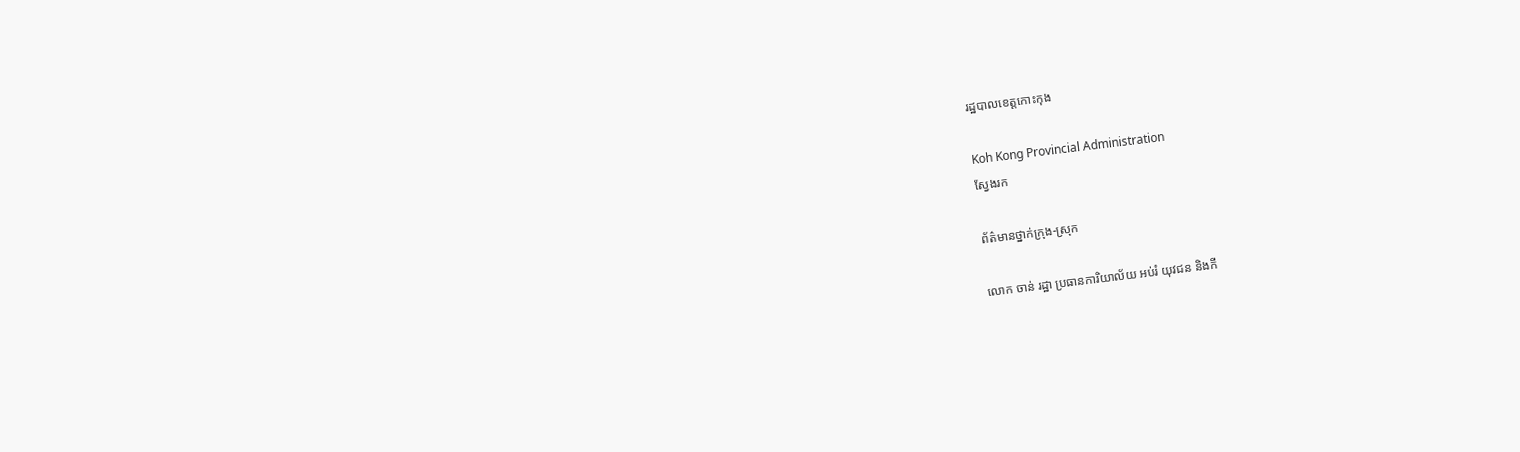រដ្ឋបាលខេត្តកោះកុង

Koh Kong Provincial Administration
ស្វែងរក

ព័ត៌មានថ្នាក់ក្រុង-ស្រុក

លោក ចាន់ រដ្ឋា ប្រធានការិយាល័យ អប់រំ យុវជន និងកី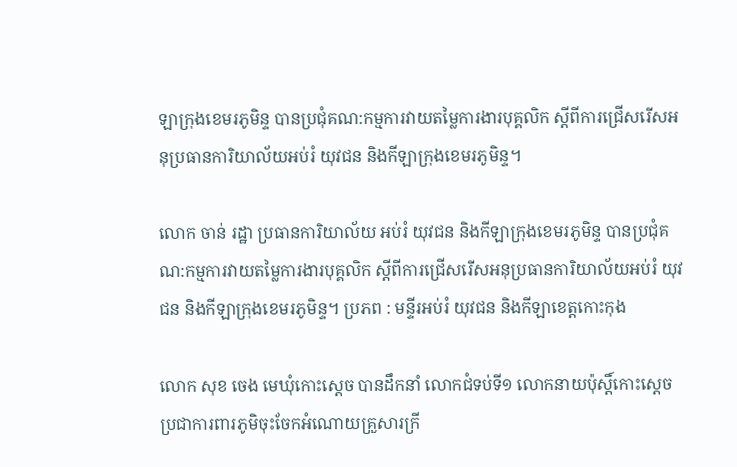ឡាក្រុងខេមរភូមិន្ទ បានប្រជុំគណ:កម្មការវាយតម្លៃការងារបុគ្គលិក ស្តីពីការជ្រើសរើសអនុប្រធានការិយាល័យអប់រំ យុវជន និងកីឡាក្រុងខេមរភូមិន្ទ។

លោក ចាន់ រដ្ឋា ប្រធានការិយាល័យ អប់រំ យុវជន និងកីឡាក្រុងខេមរភូមិន្ទ បានប្រជុំគណ:កម្មការវាយតម្លៃការងារបុគ្គលិក ស្តីពីការជ្រើសរើសអនុប្រធានការិយាល័យអប់រំ យុវជន និងកីឡាក្រុងខេមរភូមិន្ទ។ ប្រភព : មន្ទីរអប់រំ យុវជន និងកីឡាខេត្តកោះកុង

លោក សុខ ចេង មេឃុំកោះស្តេច បានដឹកនាំ លោកជំទប់ទី១ លោកនាយប៉ុស្ដិ៍កោះស្ដេច ប្រជាការពារភូមិចុះចែកអំណោយគ្រួសារក្រី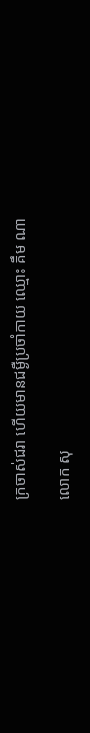ក្រចាស់ជរា ហើយមានជម្ងឺប្រចាំកាយ ឈ្មោះ គឹម ណា

លោក សុ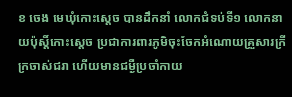ខ ចេង មេឃុំកោះស្តេច បានដឹកនាំ លោកជំទប់ទី១ លោកនាយប៉ុស្ដិ៍កោះស្ដេច ប្រជាការពារភូមិចុះចែកអំណោយគ្រួសារក្រីក្រចាស់ជរា ហើយមានជម្ងឺប្រចាំកាយ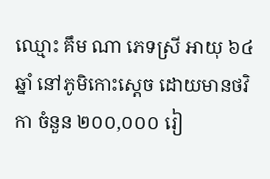ឈ្មោះ គឹម ណា ភេទស្រី អាយុ ៦៤ ឆ្នាំ នៅភូមិកោះស្ដេច ដោយមានថវិកា ចំនួន ២០០,០០០ រៀ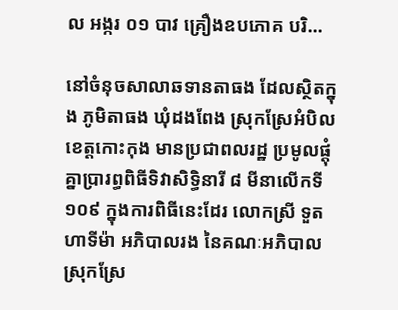ល អង្ករ ០១ បាវ គ្រឿងឧបភោគ បរិ...

នៅចំនុចសាលាឆទានតាធង ដែលស្ថិតក្នុង ភូមិតាធង ឃុំដងពែង ស្រុកស្រែអំបិល ខេត្តកោះកុង មានប្រជាពលរដ្ឋ ប្រមូលផ្តុំគ្នាប្រារព្ធពិធីទិវាសិទ្ធិនារី ៨ មីនាលើកទី១០៩ ក្នុងការពិធីនេះដែរ លោកស្រី ទួត ហាទីម៉ា អភិបាលរង នៃគណៈអភិបាលស្រុកស្រែ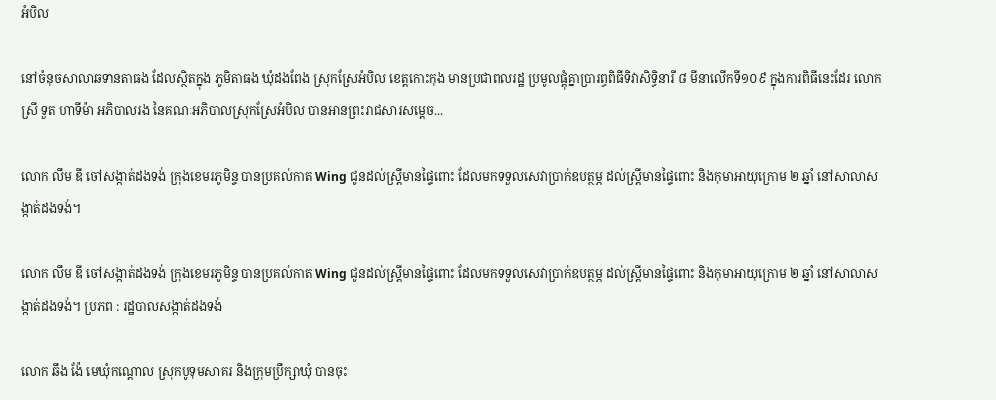អំបិល

នៅចំនុចសាលាឆទានតាធង ដែលស្ថិតក្នុង ភូមិតាធង ឃុំដងពែង ស្រុកស្រែអំបិល ខេត្តកោះកុង មានប្រជាពលរដ្ឋ ប្រមូលផ្តុំគ្នាប្រារព្ធពិធីទិវាសិទ្ធិនារី ៨ មីនាលើកទី១០៩ ក្នុងការពិធីនេះដែរ លោកស្រី ទួត ហាទីម៉ា អភិបាលរង នៃគណៈអភិបាលស្រុកស្រែអំបិល បានអានព្រះរាជសារសម្តេច...

លោក លឹម ឌី ចៅសង្កាត់ដងទង់ ក្រុងខេមរភូមិន្ទ បានប្រគល់កាត Wing ជូនដល់ស្ត្រីមានផ្ទៃពោះ ដែលមកទទួលសេវាប្រាក់ឧបត្ថម្ភ ដល់ស្រ្តីមានផ្ទៃពោះ និងកុមាអាយុក្រោម ២ ឆ្នាំ នៅសាលាសង្កាត់ដងទង់។

លោក លឹម ឌី ចៅសង្កាត់ដងទង់ ក្រុងខេមរភូមិន្ទ បានប្រគល់កាត Wing ជូនដល់ស្ត្រីមានផ្ទៃពោះ ដែលមកទទួលសេវាប្រាក់ឧបត្ថម្ភ ដល់ស្រ្តីមានផ្ទៃពោះ និងកុមាអាយុក្រោម ២ ឆ្នាំ នៅសាលាសង្កាត់ដងទង់។ ប្រភព : រដ្ឋបាលសង្កាត់ដងទង់

លោក ឆឹង ង៉ែ មេឃុំកណ្ដោល ស្រុកបូទុមសាគរ និងក្រុមប្រឹក្សាឃុំ បានចុះ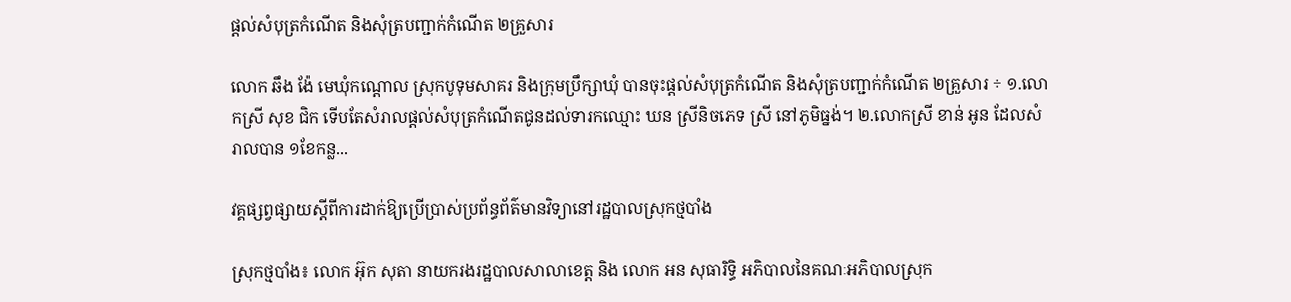ផ្ដល់សំបុត្រកំណើត និងសំុត្របញ្ជាក់កំណើត ២គ្រួសារ

លោក ឆឹង ង៉ែ មេឃុំកណ្ដោល ស្រុកបូទុមសាគរ និងក្រុមប្រឹក្សាឃុំ បានចុះផ្ដល់សំបុត្រកំណើត និងសំុត្របញ្ជាក់កំណើត ២គ្រួសារ ÷ ១.លោកស្រី សុខ ជិក ទើបតែសំរាលផ្ដល់សំបុត្រកំណើតជូនដល់ទារកឈ្មោះ ឃន ស្រីនិចភេទ ស្រី នៅភូមិធ្នង់។ ២.លោកស្រី ខាន់ ឣូន ដែលសំរាលបាន ១ខែកន្ល...

វគ្គផ្សព្វផ្សាយស្តីពីការដាក់ឱ្យប្រើប្រាស់ប្រព័ន្ធព័ត៌មានវិទ្យានៅរដ្ឋបាលស្រុកថ្មបាំង

ស្រុកថ្មបាំង៖ លោក អ៊ុក សុតា នាយករងរដ្ឋបាលសាលាខេត្ត និង លោក អន សុធារិទ្ធិ អភិបាលនៃគណៈអភិបាលស្រុក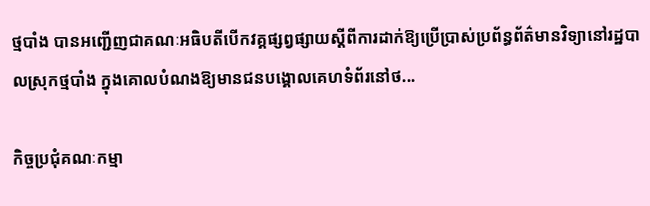ថ្មបាំង បានអញ្ជើញជាគណៈអធិបតីបើកវគ្គផ្សព្វផ្សាយស្តីពីការដាក់ឱ្យប្រើប្រាស់ប្រព័ន្ធព័ត៌មានវិទ្យានៅរដ្ឋបាលស្រុកថ្មបាំង ក្នុងគោលបំណងឱ្យមានជនបង្គោលគេហទំព័រនៅថ...

កិច្ចប្រជុំគណៈកម្មា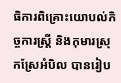ធិការពិគ្រោះយោបល់កិច្ចការស្រ្តី និងកុមារស្រុកស្រែអំបិល បានរៀប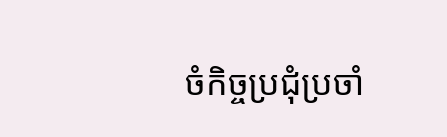ចំកិច្ចប្រជុំប្រចាំ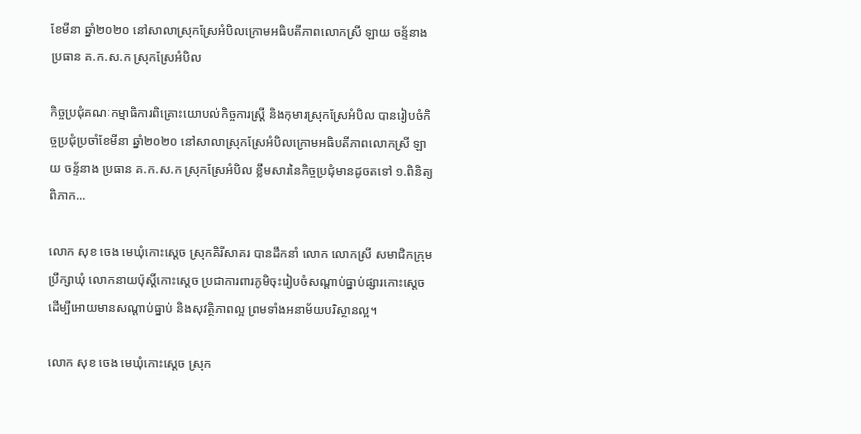ខែមីនា ឆ្នាំ២០២០ នៅសាលាស្រុកស្រែអំបិលក្រោមអធិបតីភាពលោកស្រី ឡាយ ចន្ទ័នាង ប្រធាន គ.ក.ស.ក ស្រុកស្រែអំបិល

កិច្ចប្រជុំគណៈកម្មាធិការពិគ្រោះយោបល់កិច្ចការស្រ្តី និងកុមារស្រុកស្រែអំបិល បានរៀបចំកិច្ចប្រជុំប្រចាំខែមីនា ឆ្នាំ២០២០ នៅសាលាស្រុកស្រែអំបិលក្រោមអធិបតីភាពលោកស្រី ឡាយ ចន្ទ័នាង ប្រធាន គ.ក.ស.ក ស្រុកស្រែអំបិល ខ្លឹមសារនៃកិច្ចប្រជុំមានដូចតទៅ ១.ពិនិត្យ ពិភាក...

លោក សុខ ចេង មេឃុំកោះស្តេច ស្រុកគិរីសាគរ បានដឹកនាំ លោក លោកស្រី សមាជិកក្រុមប្រឹក្សាឃុំ លោកនាយប៉ុស្ដិ៍កោះស្ដេច ប្រជាការពារភូមិចុះរៀបចំសណ្ដាប់ធ្នាប់ផ្សារកោះស្ដេច ដើម្បីអោយមានសណ្តាប់ធ្នាប់ និងសុវត្ថិភាពល្អ ព្រមទាំងអនាម័យបរិស្ថានល្អ។

លោក សុខ ចេង មេឃុំកោះស្តេច ស្រុក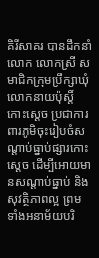គិរីសាគរ បានដឹកនាំ លោក លោកស្រី សមាជិកក្រុមប្រឹក្សាឃុំ លោកនាយប៉ុស្ដិ៍កោះស្ដេច ប្រជាការពារភូមិចុះរៀបចំសណ្ដាប់ធ្នាប់ផ្សារកោះស្ដេច ដើម្បីអោយមានសណ្តាប់ធ្នាប់ និងសុវត្ថិភាពល្អ ព្រមទាំងអនាម័យបរិ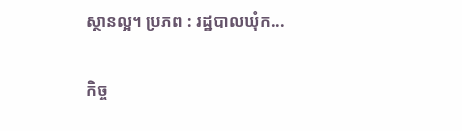ស្ថានល្អ។ ប្រភព : រដ្ឋបាលឃុំក...

កិច្ច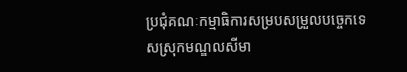ប្រជុំគណៈកម្មាធិការសម្របសម្រួលបច្ចេកទេសស្រុកមណ្ឌលសីមា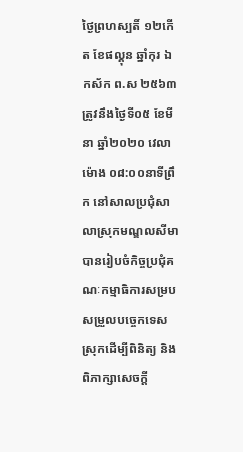ថ្ងៃព្រហស្បតិ៍ ១២កើត ខែផល្គុន ឆ្នាំកុរ ឯកស័ក ព.ស ២៥៦៣ ត្រូវនឹងថ្ងៃទី០៥ ខែមីនា ឆ្នាំ២០២០ វេលាម៉ោង ០៨:០០នាទីព្រឹក នៅសាលប្រជុំសាលាស្រុកមណ្ឌលសីមា បានរៀបចំកិច្ចប្រជុំគណៈកម្មាធិការសម្របសម្រួលបច្ចេកទេសស្រុកដើម្បីពិនិត្យ និងពិភាក្សាសេចក្ដី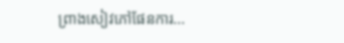ព្រាងសៀវភៅផែនការ...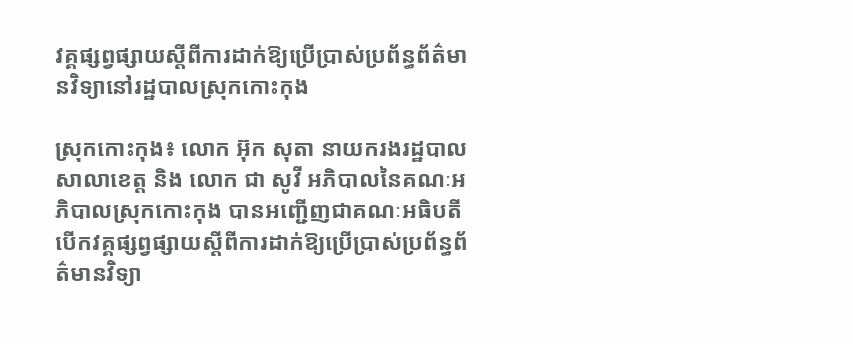វគ្គផ្សព្វផ្សាយស្តីពីការដាក់ឱ្យប្រើប្រាស់ប្រព័ន្ធព័ត៌មានវិទ្យានៅរដ្ឋបាលស្រុកកោះកុង

ស្រុកកោះកុង៖ លោក អ៊ុក សុតា នាយករងរដ្ឋបាលសាលាខេត្ត និង លោក ជា សូវី អភិបាលនៃគណៈអភិបាលស្រុកកោះកុង បានអញ្ជើញជាគណៈអធិបតីបើកវគ្គផ្សព្វផ្សាយស្តីពីការដាក់ឱ្យប្រើប្រាស់ប្រព័ន្ធព័ត៌មានវិទ្យា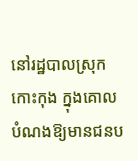នៅរដ្ឋបាលស្រុកកោះកុង ក្នុងគោលបំណងឱ្យមានជនប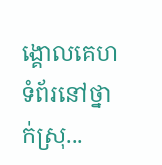ង្គោលគេហទំព័រនៅថ្នាក់ស្រុ...